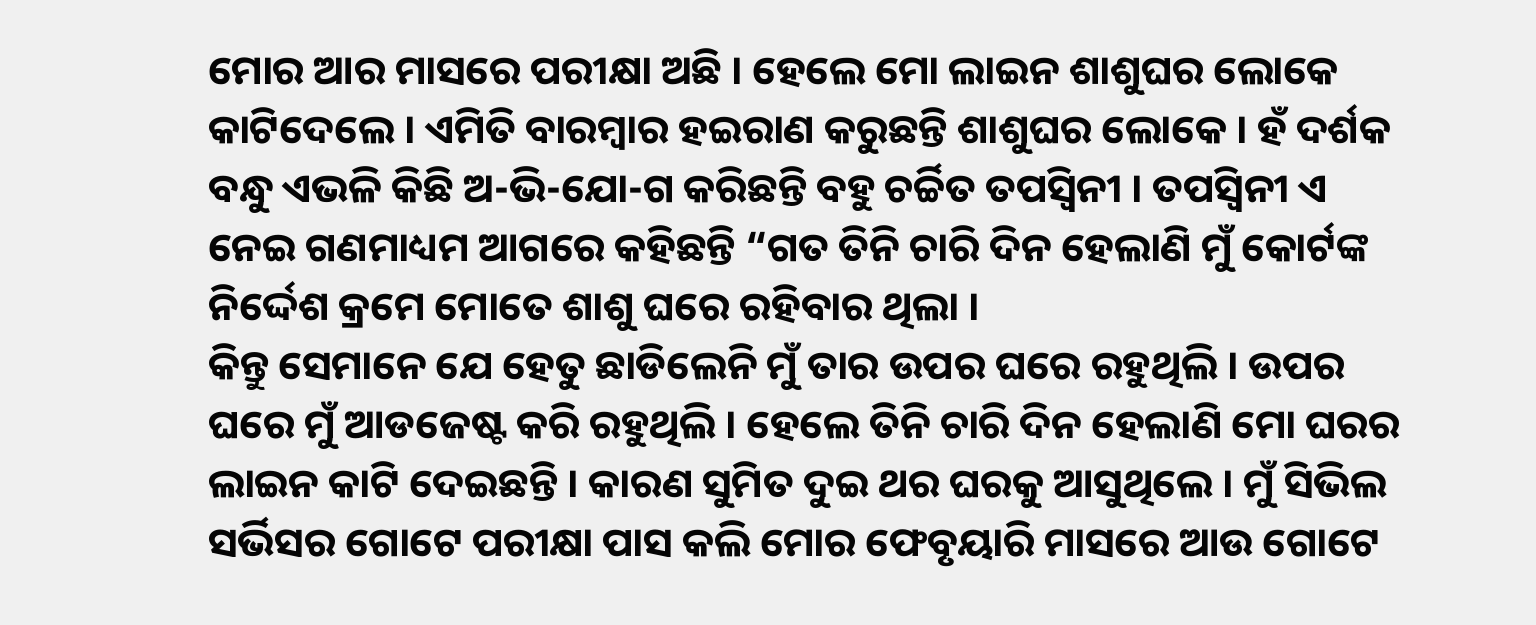ମୋର ଆର ମାସରେ ପରୀକ୍ଷା ଅଛି । ହେଲେ ମୋ ଲାଇନ ଶାଶୁଘର ଲୋକେ କାଟିଦେଲେ । ଏମିତି ବାରମ୍ବାର ହଇରାଣ କରୁଛନ୍ତି ଶାଶୁଘର ଲୋକେ । ହଁ ଦର୍ଶକ ବନ୍ଧୁ ଏଭଳି କିଛି ଅ-ଭି-ଯୋ-ଗ କରିଛନ୍ତି ବହୁ ଚର୍ଚ୍ଚିତ ତପସ୍ଵିନୀ । ତପସ୍ଵିନୀ ଏ ନେଇ ଗଣମାଧ୍ୟମ ଆଗରେ କହିଛନ୍ତି “ଗତ ତିନି ଚାରି ଦିନ ହେଲାଣି ମୁଁ କୋର୍ଟଙ୍କ ନିର୍ଦ୍ଦେଶ କ୍ରମେ ମୋତେ ଶାଶୁ ଘରେ ରହିବାର ଥିଲା ।
କିନ୍ତୁ ସେମାନେ ଯେ ହେତୁ ଛାଡିଲେନି ମୁଁ ତାର ଉପର ଘରେ ରହୁଥିଲି । ଉପର ଘରେ ମୁଁ ଆଡଜେଷ୍ଟ କରି ରହୁଥିଲି । ହେଲେ ତିନି ଚାରି ଦିନ ହେଲାଣି ମୋ ଘରର ଲାଇନ କାଟି ଦେଇଛନ୍ତି । କାରଣ ସୁମିତ ଦୁଇ ଥର ଘରକୁ ଆସୁଥିଲେ । ମୁଁ ସିଭିଲ ସର୍ଭିସର ଗୋଟେ ପରୀକ୍ଷା ପାସ କଲି ମୋର ଫେବୃୟାରି ମାସରେ ଆଉ ଗୋଟେ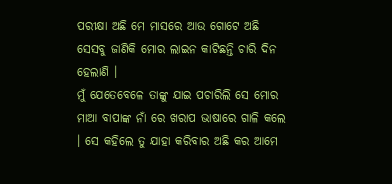ପରୀକ୍ଷା ଅଛି ମେ ମାସରେ ଆଉ ଗୋଟେ ଅଛି ସେସବୁ ଜାଣିକି ମୋର ଲାଇନ କାଟିଛନ୍ତି ଚାରି ଦିନ ହେଲାଣି ।
ମୁଁ ଯେତେବେଳେ ତାଙ୍କୁ ଯାଇ ପଚାରିଲି ସେ ମୋର ମାଆ ବାପାଙ୍କ ନାଁ ରେ ଖରାପ ଭାଷାରେ ଗାଳି କଲେ । ସେ କହିଲେ ତୁ ଯାହା କରିବାର ଅଛି କର ଆମେ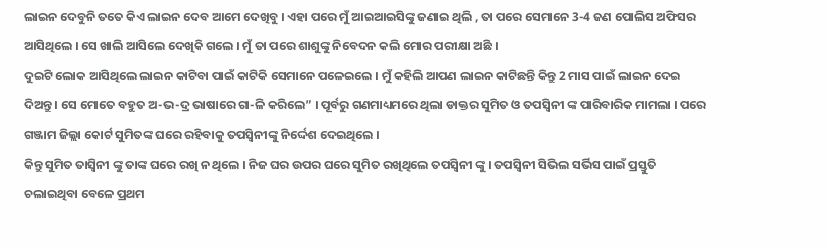ଲାଇନ ଦେବୁନି ତତେ କିଏ ଲାଇନ ଦେବ ଆମେ ଦେଖିବୁ । ଏହା ପରେ ମୁଁ ଆଇଆଇସିଙ୍କୁ ଜଣାଇ ଥିଲି , ତା ପରେ ସେମାନେ 3-4 ଜଣ ପୋଲିସ ଅଫିସର ଆସିଥିଲେ । ସେ ଖାଲି ଆସିଲେ ଦେଖିକି ଗଲେ । ମୁଁ ତା ପରେ ଶାଶୁଙ୍କୁ ନିବେଦନ କଲି ମୋର ପରୀକ୍ଷା ଅଛି ।
ଦୁଇଟି ଲୋକ ଆସିଥିଲେ ଲାଇନ କାଟିବା ପାଇଁ କାଟିକି ସେମାନେ ପଳେଇଲେ । ମୁଁ କହିଲି ଆପଣ ଲାଇନ କାଟିଛନ୍ତି କିନ୍ତୁ 2 ମାସ ପାଇଁ ଲାଇନ ଦେଇ ଦିଅନ୍ତୁ । ସେ ମୋତେ ବହୁତ ଅ-ଭ-ଦ୍ର ଭାଷାରେ ଗା-ଳି କରିଲେ” । ପୂର୍ବରୁ ଗଣମାଧ୍ୟମରେ ଥିଲା ଡାକ୍ତର ସୁମିତ ଓ ତପସ୍ଵିନୀ ଙ୍କ ପାରିବାରିକ ମାମଲା । ପରେ ଗଞ୍ଜାମ ଜିଲ୍ଲା କୋର୍ଟ ସୁମିତଙ୍କ ଘରେ ରହିବାକୁ ତପସ୍ଵିନୀଙ୍କୁ ନିର୍ଦ୍ଦେଶ ଦେଇଥିଲେ ।
କିନ୍ତୁ ସୁମିତ ତାସ୍ଵିନୀ ଙ୍କୁ ତାଙ୍କ ଘରେ ରଖି ନ ଥିଲେ । ନିଜ ଘର ଉପର ଘରେ ସୁମିତ ରଖିଥିଲେ ତପସ୍ଵିନୀ ଙ୍କୁ । ତପସ୍ଵିନୀ ସିଭିଲ ସର୍ଭିସ ପାଇଁ ପ୍ରସ୍ତୁତି ଚଲାଇଥିବା ବେଳେ ପ୍ରଥମ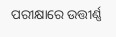ପରୀକ୍ଷାରେ ଉତ୍ତୀର୍ଣ୍ଣ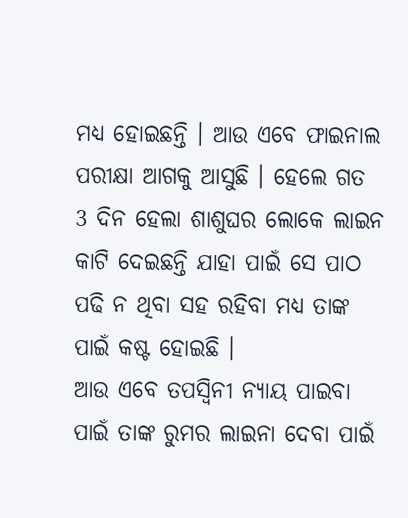ମଧ୍ୟ ହୋଇଛନ୍ତି । ଆଉ ଏବେ ଫାଇନାଲ ପରୀକ୍ଷା ଆଗକୁ ଆସୁଛି । ହେଲେ ଗତ 3 ଦିନ ହେଲା ଶାଶୁଘର ଲୋକେ ଲାଇନ କାଟି ଦେଇଛନ୍ତି ଯାହା ପାଇଁ ସେ ପାଠ ପଢି ନ ଥିବା ସହ ରହିବା ମଧ୍ୟ ତାଙ୍କ ପାଇଁ କଷ୍ଟ ହୋଇଛି ।
ଆଉ ଏବେ ତପସ୍ଵିନୀ ନ୍ୟାୟ ପାଇବା ପାଇଁ ତାଙ୍କ ରୁମର ଲାଇନା ଦେବା ପାଇଁ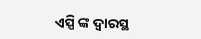ଏସ୍ପି ଙ୍କ ଦ୍ଵାରସ୍ଥ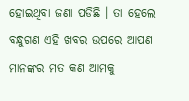ହୋଇଥିବା ଜଣା ପଡିଛି । ତା ହେଲେ ବନ୍ଧୁଗଣ ଏହି ଖବର ଉପରେ ଆପଣ ମାନଙ୍କର ମତ କଣ ଆମକୁ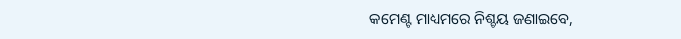କମେଣ୍ଟ ମାଧ୍ୟମରେ ନିଶ୍ଚୟ ଜଣାଇବେ,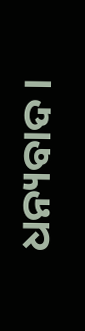ଧନ୍ୟବାଦ ।